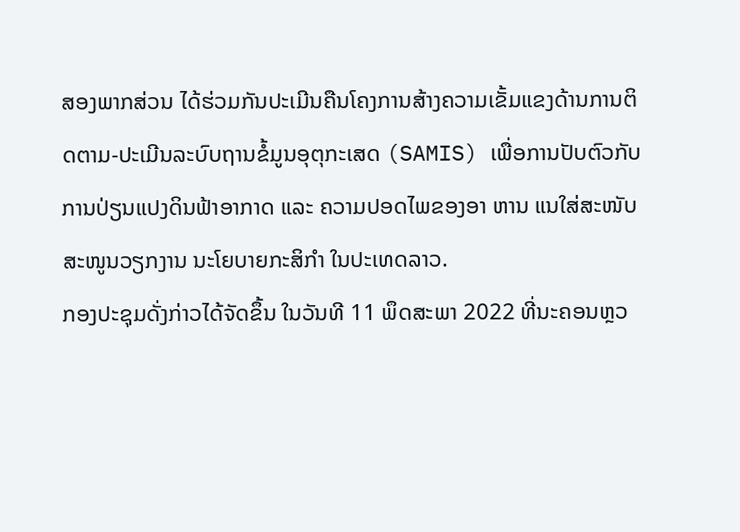ສອງພາກສ່ວນ ໄດ້ຮ່ວມກັນປະເມີນຄືນໂຄງການສ້າງຄວາມເຂັ້ມແຂງດ້ານການຕິດຕາມ-ປະເມີນລະບົບຖານຂໍ້ມູນອຸຕຸກະເສດ (SAMIS) ເພື່ອການປັບຕົວກັບການປ່ຽນແປງດິນຟ້າອາກາດ ແລະ ຄວາມປອດໄພຂອງອາ ຫານ ແນໃສ່ສະໜັບສະໜູນວຽກງານ ນະໂຍບາຍກະສິກໍາ ໃນປະເທດລາວ.
ກອງປະຊຸມດັ່ງກ່າວໄດ້ຈັດຂຶ້ນ ໃນວັນທີ 11 ພຶດສະພາ 2022 ທີ່ນະຄອນຫຼວ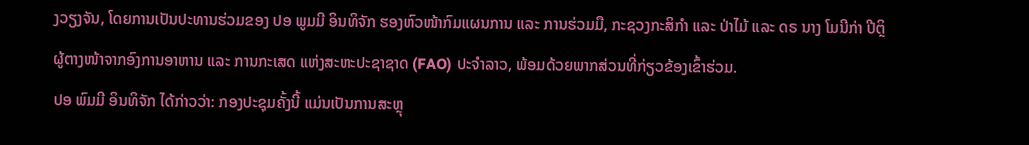ງວຽງຈັນ, ໂດຍການເປັນປະທານຮ່ວມຂອງ ປອ ພູມມີ ອິນທິຈັກ ຮອງຫົວໜ້າກົມແຜນການ ແລະ ການຮ່ວມມື, ກະຊວງກະສິກຳ ແລະ ປ່າໄມ້ ແລະ ດຣ ນາງ ໂມນີກ່າ ປີຕຼິ ຜູ້ຕາງໜ້າຈາກອົງການອາຫານ ແລະ ການກະເສດ ແຫ່ງສະຫະປະຊາຊາດ (FAO) ປະຈໍາລາວ, ພ້ອມດ້ວຍພາກສ່ວນທີ່ກ່ຽວຂ້ອງເຂົ້າຮ່ວມ.
ປອ ພົມມີ ອິນທິຈັກ ໄດ້ກ່າວວ່າ: ກອງປະຊຸມຄັ້ງນີ້ ແມ່ນເປັນການສະຫຼຸ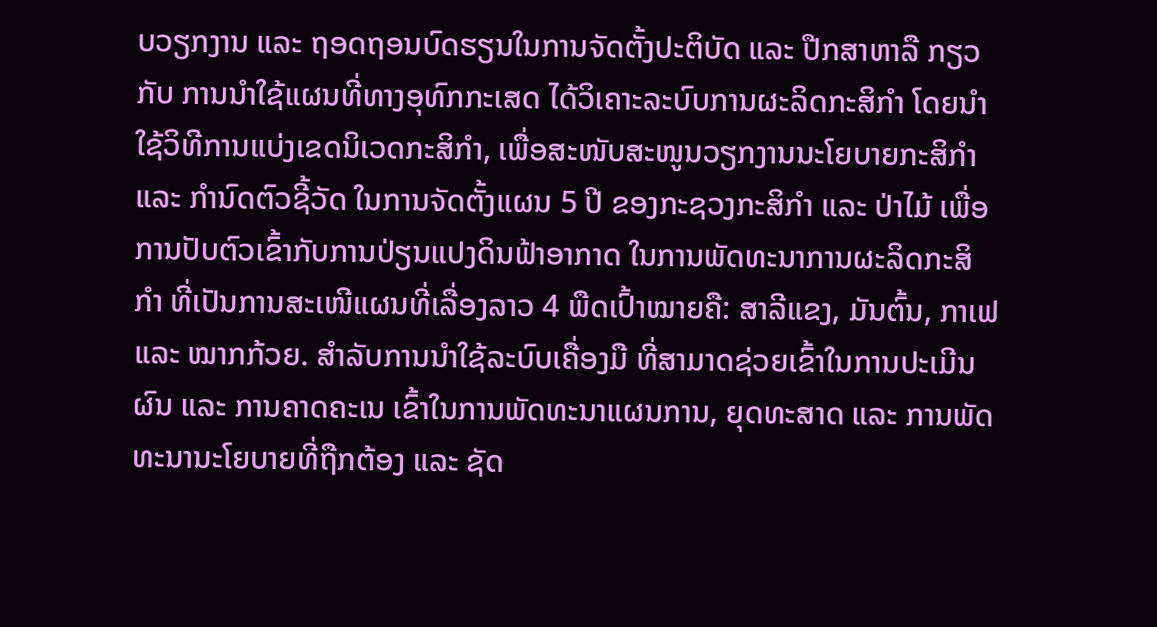ບວຽກງານ ແລະ ຖອດຖອນບົດຮຽນໃນການຈັດຕັ້ງປະຕິບັດ ແລະ ປືກສາຫາລື ກຽວກັບ ການນໍາໃຊ້ແຜນທີ່ທາງອຸທົກກະເສດ ໄດ້ວິເຄາະລະບົບການຜະລິດກະສິກໍາ ໂດຍນໍາໃຊ້ວິທີການແບ່ງເຂດນິເວດກະສິກໍາ, ເພື່ອສະໜັບສະໜູນວຽກງານນະໂຍບາຍກະສິກໍາ ແລະ ກຳນົດຕົວຊີ້ວັດ ໃນການຈັດຕັ້ງແຜນ 5 ປີ ຂອງກະຊວງກະສິກຳ ແລະ ປ່າໄມ້ ເພື່ອການປັບຕົວເຂົ້າກັບການປ່ຽນແປງດິນຟ້າອາກາດ ໃນການພັດທະນາການຜະລິດກະສິກໍາ ທີ່ເປັນການສະເໜີແຜນທີ່ເລື່ອງລາວ 4 ພືດເປົ້າໝາຍຄື: ສາລີແຂງ, ມັນຕົ້ນ, ກາເຟ ແລະ ໝາກກ້ວຍ. ສຳລັບການນໍາໃຊ້ລະບົບເຄື່ອງມື ທີ່ສາມາດຊ່ວຍເຂົ້າໃນການປະເມີນຜົນ ແລະ ການຄາດຄະເນ ເຂົ້າໃນການພັດທະນາແຜນການ, ຍຸດທະສາດ ແລະ ການພັດທະນານະໂຍບາຍທີ່ຖືກຕ້ອງ ແລະ ຊັດ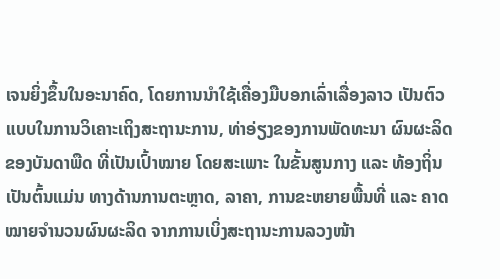ເຈນຍິ່ງຂຶ້ນໃນອະນາຄົດ, ໂດຍການນໍາໃຊ້ເຄື່ອງມືບອກເລົ່າເລື່ອງລາວ ເປັນຕົວແບບໃນການວິເຄາະເຖິງສະຖານະການ, ທ່າອ່ຽງຂອງການພັດທະນາ ຜົນຜະລິດຂອງບັນດາພືດ ທີ່ເປັນເປົ້າໝາຍ ໂດຍສະເພາະ ໃນຂັ້ນສູນກາງ ແລະ ທ້ອງຖິ່ນ ເປັນຕົ້ນແມ່ນ ທາງດ້ານການຕະຫຼາດ, ລາຄາ, ການຂະຫຍາຍພື້ນທີ່ ແລະ ຄາດໝາຍຈໍານວນຜົນຜະລິດ ຈາກການເບິ່ງສະຖານະການລວງໜ້າ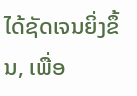ໄດ້ຊັດເຈນຍິ່ງຂຶ້ນ, ເພື່ອ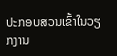ປະກອບສວນເຂົ້າໃນວຽກງານ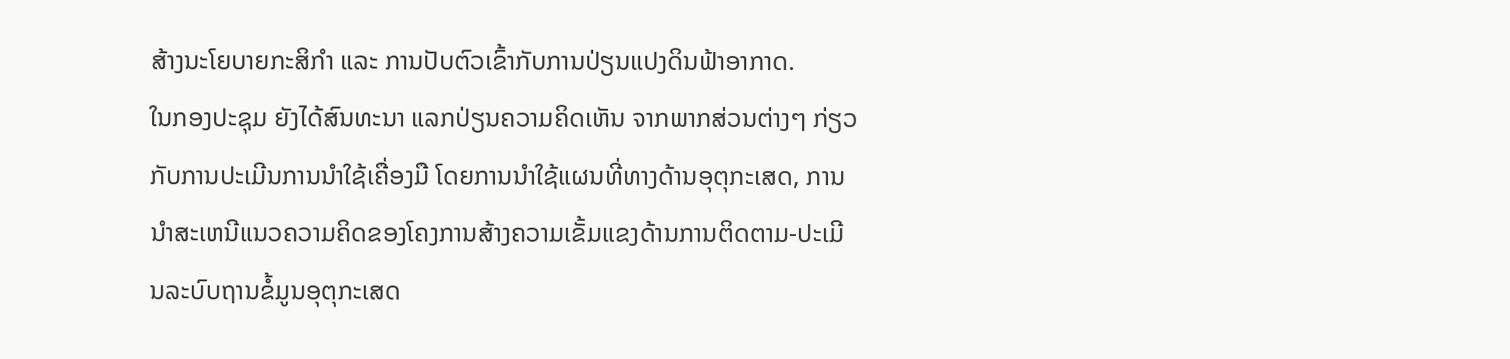ສ້າງນະໂຍບາຍກະສິກໍາ ແລະ ການປັບຕົວເຂົ້າກັບການປ່ຽນແປງດິນຟ້າອາກາດ.
ໃນກອງປະຊຸມ ຍັງໄດ້ສົນທະນາ ແລກປ່ຽນຄວາມຄິດເຫັນ ຈາກພາກສ່ວນຕ່າງໆ ກ່ຽວກັບການປະເມີນການນໍາໃຊ້ເຄື່ອງມື ໂດຍການນໍາໃຊ້ແຜນທີ່ທາງດ້ານອຸຕຸກະເສດ, ການນໍາສະເຫນີແນວຄວາມຄິດຂອງໂຄງການສ້າງຄວາມເຂັ້ມແຂງດ້ານການຕິດຕາມ-ປະເມີນລະບົບຖານຂໍ້ມູນອຸຕຸກະເສດ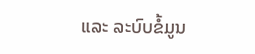ແລະ ລະບົບຂໍ້ມູນ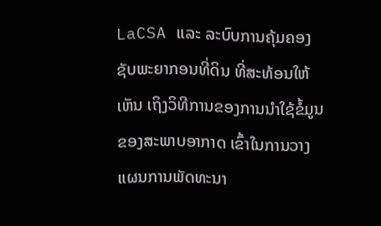LaCSA ແລະ ລະບົບການຄຸ້ມຄອງຊັບພະຍາກອນທີ່ດິນ ທີ່ສະທ້ອນໃຫ້ເຫັນ ເຖິງວິທີການຂອງການນຳໃຊ້ຂໍ້ມູນ ຂອງສະພາບອາກາດ ເຂົ້າໃນການວາງແຜນການພັດທະນາ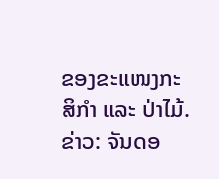ຂອງຂະແໜງກະສິກຳ ແລະ ປ່າໄມ້.
ຂ່າວ: ຈັນດອ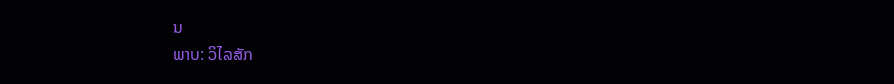ນ
ພາບ: ວິໄລສັກ